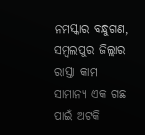ନମସ୍କାର ବନ୍ଧୁଗଣ, ସମ୍ବଲପୁର ଜିଲ୍ଲାର ରାସ୍ତା କାମ ସାମାନ୍ୟ ଏକ ଗଛ ପାଇଁ ଅଟକି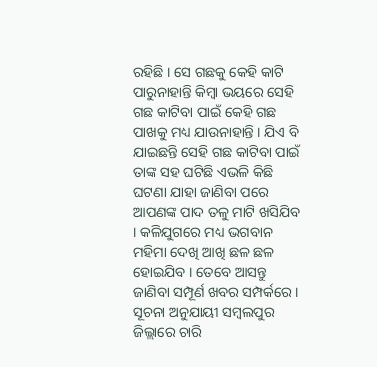ରହିଛି । ସେ ଗଛକୁ କେହି କାଟି ପାରୁନାହାନ୍ତି କିମ୍ବା ଭୟରେ ସେହି ଗଛ କାଟିବା ପାଇଁ କେହି ଗଛ ପାଖକୁ ମଧ୍ୟ ଯାଉନାହାନ୍ତି । ଯିଏ ବି ଯାଇଛନ୍ତି ସେହି ଗଛ କାଟିବା ପାଇଁ ତାଙ୍କ ସହ ଘଟିଛି ଏଭଳି କିଛି ଘଟଣା ଯାହା ଜାଣିବା ପରେ ଆପଣଙ୍କ ପାଦ ତଳୁ ମାଟି ଖସିଯିବ । କଳିଯୁଗରେ ମଧ୍ୟ ଭଗବାନ ମହିମା ଦେଖି ଆଖି ଛଳ ଛଳ ହୋଇଯିବ । ତେବେ ଆସନ୍ତୁ ଜାଣିବା ସମ୍ପୂର୍ଣ ଖବର ସମ୍ପର୍କରେ ।
ସୂଚନା ଅନୁଯାୟୀ ସମ୍ବଲପୁର ଜିଲ୍ଲାରେ ଚାରି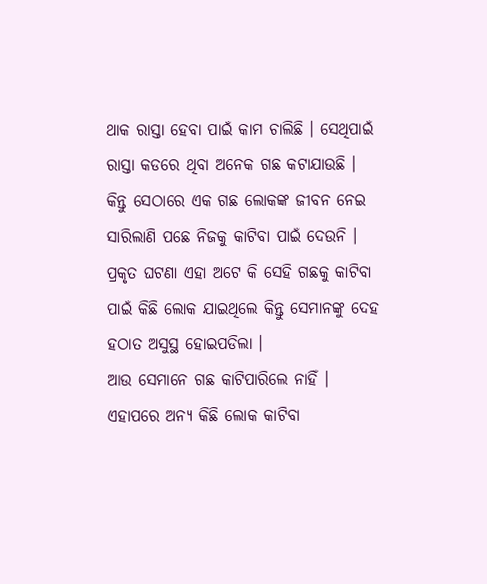ଥାକ ରାସ୍ତା ହେବା ପାଇଁ କାମ ଚାଲିଛି । ସେଥିପାଇଁ ରାସ୍ତା କଡରେ ଥିବା ଅନେକ ଗଛ କଟାଯାଉଛି । କିନ୍ତୁ ସେଠାରେ ଏକ ଗଛ ଲୋକଙ୍କ ଜୀବନ ନେଇ ସାରିଲାଣି ପଛେ ନିଜକୁ କାଟିବା ପାଇଁ ଦେଉନି । ପ୍ରକୃତ ଘଟଣା ଏହା ଅଟେ କି ସେହି ଗଛକୁ କାଟିବା ପାଇଁ କିଛି ଲୋକ ଯାଇଥିଲେ କିନ୍ତୁ ସେମାନଙ୍କୁ ଦେହ ହଠାତ ଅସୁସ୍ଥ ହୋଇପଡିଲା ।
ଆଉ ସେମାନେ ଗଛ କାଟିପାରିଲେ ନାହିଁ । ଏହାପରେ ଅନ୍ୟ କିଛି ଲୋକ କାଟିବା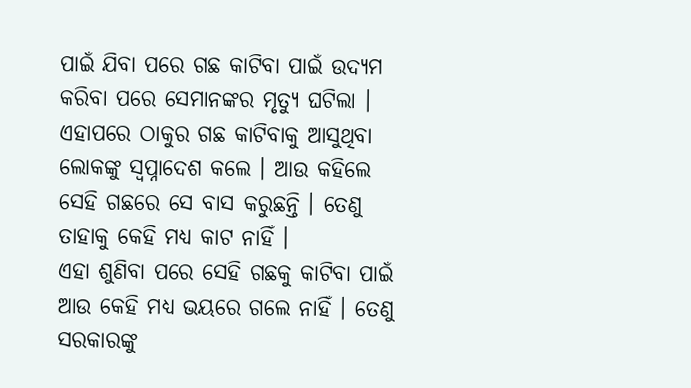ପାଇଁ ଯିବା ପରେ ଗଛ କାଟିବା ପାଇଁ ଉଦ୍ୟମ କରିବା ପରେ ସେମାନଙ୍କର ମୃତ୍ୟୁ ଘଟିଲା । ଏହାପରେ ଠାକୁର ଗଛ କାଟିବାକୁ ଆସୁଥିବା ଲୋକଙ୍କୁ ସ୍ଵପ୍ନାଦେଶ କଲେ । ଆଉ କହିଲେ ସେହି ଗଛରେ ସେ ବାସ କରୁଛନ୍ତି । ତେଣୁ ତାହାକୁ କେହି ମଧ୍ୟ କାଟ ନାହିଁ ।
ଏହା ଶୁଣିବା ପରେ ସେହି ଗଛକୁ କାଟିବା ପାଇଁ ଆଉ କେହି ମଧ୍ୟ ଭୟରେ ଗଲେ ନାହିଁ । ତେଣୁ ସରକାରଙ୍କୁ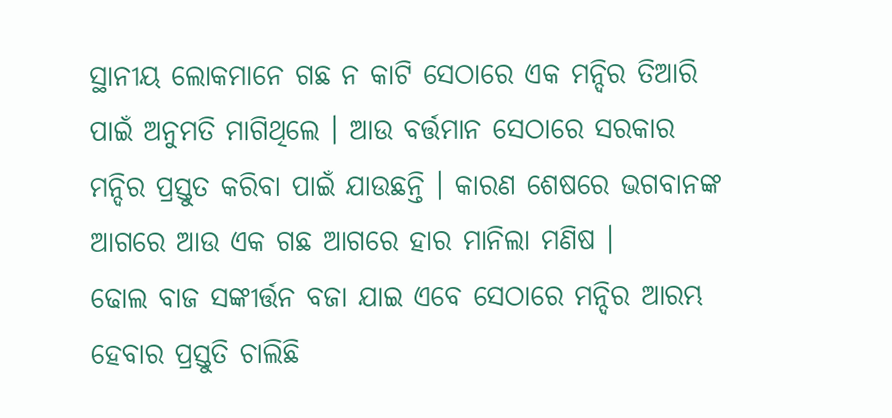ସ୍ଥାନୀୟ ଲୋକମାନେ ଗଛ ନ କାଟି ସେଠାରେ ଏକ ମନ୍ଦିର ତିଆରି ପାଇଁ ଅନୁମତି ମାଗିଥିଲେ । ଆଉ ବର୍ତ୍ତମାନ ସେଠାରେ ସରକାର ମନ୍ଦିର ପ୍ରସ୍ତୁତ କରିବା ପାଇଁ ଯାଉଛନ୍ତି । କାରଣ ଶେଷରେ ଭଗବାନଙ୍କ ଆଗରେ ଆଉ ଏକ ଗଛ ଆଗରେ ହାର ମାନିଲା ମଣିଷ ।
ଢୋଲ ବାଜ ସଙ୍କୀର୍ତ୍ତନ ବଜା ଯାଇ ଏବେ ସେଠାରେ ମନ୍ଦିର ଆରମ୍ଭ ହେବାର ପ୍ରସ୍ତୁତି ଚାଲିଛି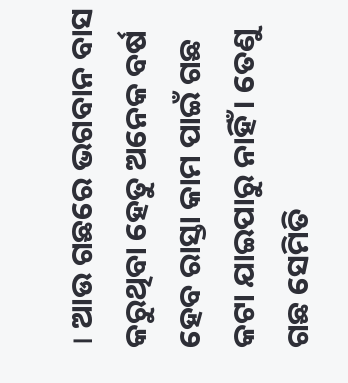। ଆଉ ଗଛରେ ଭଗବାନ ବାସ କରୁଥିବା ହେତୁ ଅନେକ ବର୍ଷ ହେବ ରାସ୍ତା କାମ ପାଇଁ ଗଛ କଟା ଯାଇପାରୁ ନାହିଁ । ତେଣୁ ଗଛ ସେମିତି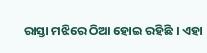ରାସ୍ତା ମଝିରେ ଠିଆ ହୋଇ ରହିଛି । ଏହା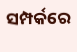ସମ୍ପର୍କରେ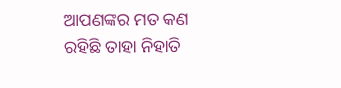ଆପଣଙ୍କର ମତ କଣ ରହିଛି ତାହା ନିହାତି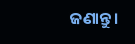ଜଣାନ୍ତୁ ।